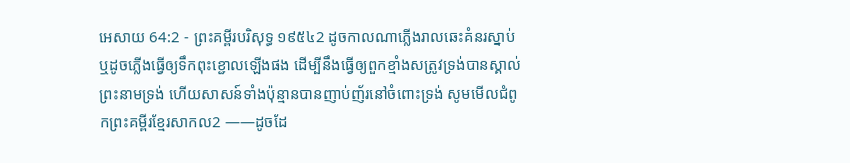អេសាយ 64:2 - ព្រះគម្ពីរបរិសុទ្ធ ១៩៥៤2 ដូចកាលណាភ្លើងរាលឆេះគំនរស្នាប់ ឬដូចភ្លើងធ្វើឲ្យទឹកពុះខ្ជោលឡើងផង ដើម្បីនឹងធ្វើឲ្យពួកខ្មាំងសត្រូវទ្រង់បានស្គាល់ព្រះនាមទ្រង់ ហើយសាសន៍ទាំងប៉ុន្មានបានញាប់ញ័រនៅចំពោះទ្រង់ សូមមើលជំពូកព្រះគម្ពីរខ្មែរសាកល2 ——ដូចដែ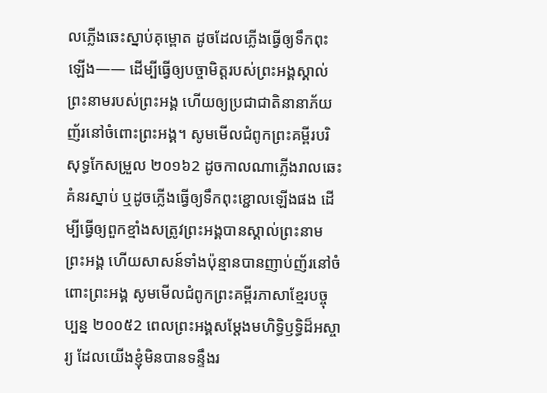លភ្លើងឆេះស្នាប់គុម្ពោត ដូចដែលភ្លើងធ្វើឲ្យទឹកពុះឡើង—— ដើម្បីធ្វើឲ្យបច្ចាមិត្តរបស់ព្រះអង្គស្គាល់ព្រះនាមរបស់ព្រះអង្គ ហើយឲ្យប្រជាជាតិនានាភ័យញ័រនៅចំពោះព្រះអង្គ។ សូមមើលជំពូកព្រះគម្ពីរបរិសុទ្ធកែសម្រួល ២០១៦2 ដូចកាលណាភ្លើងរាលឆេះគំនរស្នាប់ ឬដូចភ្លើងធ្វើឲ្យទឹកពុះខ្ជោលឡើងផង ដើម្បីធ្វើឲ្យពួកខ្មាំងសត្រូវព្រះអង្គបានស្គាល់ព្រះនាមព្រះអង្គ ហើយសាសន៍ទាំងប៉ុន្មានបានញាប់ញ័រនៅចំពោះព្រះអង្គ សូមមើលជំពូកព្រះគម្ពីរភាសាខ្មែរបច្ចុប្បន្ន ២០០៥2 ពេលព្រះអង្គសម្តែងមហិទ្ធិឫទ្ធិដ៏អស្ចារ្យ ដែលយើងខ្ញុំមិនបានទន្ទឹងរ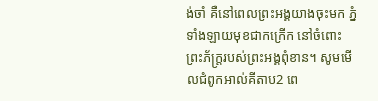ង់ចាំ គឺនៅពេលព្រះអង្គយាងចុះមក ភ្នំទាំងឡាយមុខជាកក្រើក នៅចំពោះព្រះភ័ក្ត្ររបស់ព្រះអង្គពុំខាន។ សូមមើលជំពូកអាល់គីតាប2 ពេ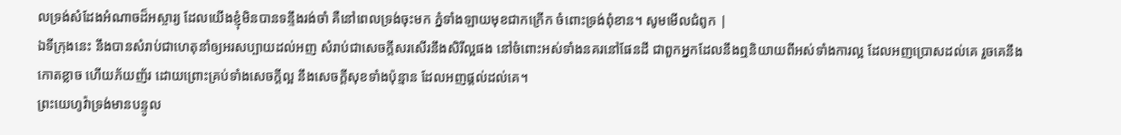លទ្រង់សំដែងអំណាចដ៏អស្ចារ្យ ដែលយើងខ្ញុំមិនបានទន្ទឹងរង់ចាំ គឺនៅពេលទ្រង់ចុះមក ភ្នំទាំងឡាយមុខជាកក្រើក ចំពោះទ្រង់ពុំខាន។ សូមមើលជំពូក |
ឯទីក្រុងនេះ នឹងបានសំរាប់ជាហេតុនាំឲ្យអរសប្បាយដល់អញ សំរាប់ជាសេចក្ដីសរសើរនឹងសិរីល្អផង នៅចំពោះអស់ទាំងនគរនៅផែនដី ជាពួកអ្នកដែលនឹងឮនិយាយពីអស់ទាំងការល្អ ដែលអញប្រោសដល់គេ រួចគេនឹងកោតខ្លាច ហើយភ័យញ័រ ដោយព្រោះគ្រប់ទាំងសេចក្ដីល្អ នឹងសេចក្ដីសុខទាំងប៉ុន្មាន ដែលអញផ្តល់ដល់គេ។
ព្រះយេហូវ៉ាទ្រង់មានបន្ទូល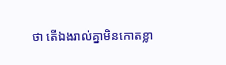ថា តើឯងរាល់គ្នាមិនកោតខ្លា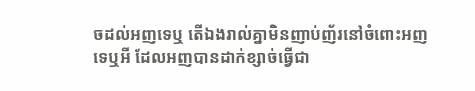ចដល់អញទេឬ តើឯងរាល់គ្នាមិនញាប់ញ័រនៅចំពោះអញទេឬអី ដែលអញបានដាក់ខ្សាច់ធ្វើជា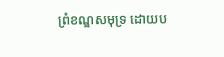ព្រំខណ្ឌសមុទ្រ ដោយប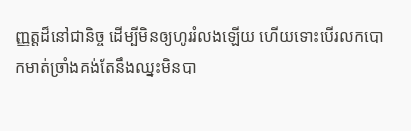ញ្ញត្តដ៏នៅជានិច្ច ដើម្បីមិនឲ្យហូររំលងឡើយ ហើយទោះបើរលកបោកមាត់ច្រាំងគង់តែនឹងឈ្នះមិនបា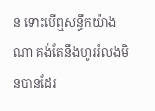ន ទោះបើឮសន្ធឹកយ៉ាងណា គង់តែនឹងហូររំលងមិនបានដែរ